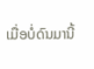ເມື່ອບໍ່ດົນມານີ້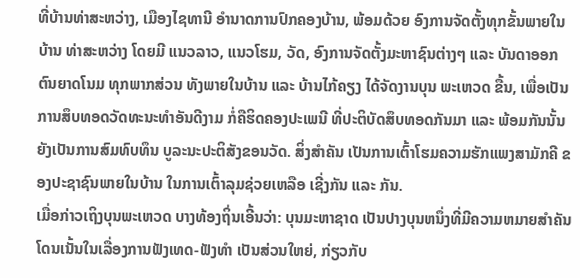ທີ່ບ້ານທ່າສະຫວ່າງ, ເມືອງໄຊທານີ ອໍານາດການປົກຄອງບ້ານ, ພ້ອມດ້ວຍ ອົງການຈັດຕັ້ງທຸກຂັ້ນພາຍໃນບ້ານ ທ່າສະຫວ່າງ ໂດຍມີ ແນວລາວ, ແນວໂຮມ, ວັດ, ອົງການຈັດຕັ້ງມະຫາຊົນຕ່າງໆ ແລະ ບັນດາອອກຕົນຍາດໂນມ ທຸກພາກສ່ວນ ທັງພາຍໃນບ້ານ ແລະ ບ້ານໄກ້ຄຽງ ໄດ້ຈັດງານບຸນ ພະເຫວດ ຂື້ນ, ເພື່ອເປັນການສຶບທອດວັດທະນະທໍາອັນດີງາມ ກໍ່ຄືຮິດຄອງປະເພນີ ທີ່ປະຕິບັດສຶບທອດກັນມາ ແລະ ພ້ອມກັນນັ້ນຍັງເປັນການສົມທົບທຶນ ບູລະນະປະຕິສັງຂອນວັດ. ສິ່ງສໍາຄັນ ເປັນການເຕົ້າໂຮມຄວາມຮັກແພງສາມັກຄີ ຂອງປະຊາຊົນພາຍໃນບ້ານ ໃນການເຕົ້າລຸມຊ່ວຍເຫລືອ ເຊີ່ງກັນ ແລະ ກັນ.
ເມື່ອກ່າວເຖິງບຸນພະເຫວດ ບາງທ້ອງຖິ່ນເອີ້ນວ່າ: ບຸນມະຫາຊາດ ເປັນປາງບຸນຫນຶ່ງທີ່ມີຄວາມຫມາຍສໍາຄັນ ໂດນເນັ້ນໃນເລື່ອງການຟັງເທດ-ຟັງທໍາ ເປັນສ່ວນໃຫຍ່, ກ່ຽວກັບ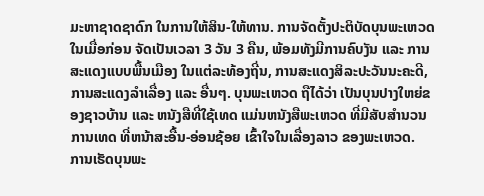ມະຫາຊາດຊາດົກ ໃນການໃຫ້ສິນ-ໃຫ້ທານ. ການຈັດຕັ້ງປະຕິບັດບຸນພະເຫວດ ໃນເມື່ອກ່ອນ ຈັດເປັນເວລາ 3 ວັນ 3 ຄືນ, ພ້ອມທັງມີການຄົບງັນ ແລະ ການສະແດງແບບພື້ນເມືອງ ໃນແຕ່ລະທ້ອງຖີ່ນ, ການສະແດງສິລະປະວັນນະຄະດີ, ການສະແດງລໍາເລື່ອງ ແລະ ອື່ນໆ. ບຸນພະເຫວດ ຖືໄດ້ວ່າ ເປັນບຸນປາງໃຫຍ່ຂອງຊາວບ້ານ ແລະ ຫນັງສືທີ່ໃຊ້ເທດ ແມ່ນຫນັງສືພະເຫວດ ທີ່ມີສັບສໍານວນ ການເທດ ທີ່ຫນ້າສະອື້ນ-ອ່ອນຊ້ອຍ ເຂົ້າໃຈໃນເລື່ອງລາວ ຂອງພະເຫວດ.
ການເຮັດບຸນພະ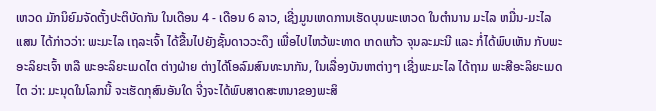ເຫວດ ມັກນິຍົມຈັດຕັ້ງປະຕິບັດກັນ ໃນເດືອນ 4 - ເດືອນ 6 ລາວ, ເຊີ່ງມູນເຫດການເຮັດບຸນພະເຫວດ ໃນຕໍານານ ມະໄລ ຫມື່ນ-ມະໄລແສນ ໄດ້ກ່າວວ່າ: ພະມະໄລ ເຖລະເຈົ້າ ໄດ້ຂື້ນໄປຍັງຊັ້ນດາວວະດຶງ ເພື່ອໄປໄຫວ້ພະທາດ ເກດແກ້ວ ຈຸນລະມະນີ ແລະ ກໍ່ໄດ້ພົບເຫັນ ກັບພະອະລິຍະເຈົ້າ ຫລື ພະອະລິຍະເມດໄຕ ຕ່າງຝ່າຍ ຕ່າງໄດ້ໂອລົມສົນທະນາກັນ, ໃນເລື່ອງບັນຫາຕ່າງໆ ເຊີ່ງພະມະໄລ ໄດ້ຖາມ ພະສີອະລິຍະເມດໄຕ ວ່າ: ມະນຸດໃນໂລກນີ້ ຈະເຮັດກຸສົນອັນໃດ ຈີ່ງຈະໄດ້ພົບສາດສະຫນາຂອງພະສິ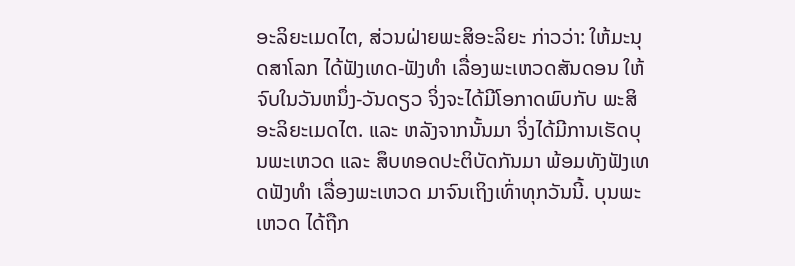ອະລິຍະເມດໄຕ, ສ່ວນຝ່າຍພະສິອະລິຍະ ກ່າວວ່າ: ໃຫ້ມະນຸດສາໂລກ ໄດ້ຟັງເທດ-ຟັງທໍາ ເລື່ອງພະເຫວດສັນດອນ ໃຫ້ຈົບໃນວັນຫນຶ່ງ-ວັນດຽວ ຈິ່ງຈະໄດ້ມີໂອກາດພົບກັບ ພະສິອະລິຍະເມດໄຕ. ແລະ ຫລັງຈາກນັ້ນມາ ຈິ່ງໄດ້ມີການເຮັດບຸນພະເຫວດ ແລະ ສຶບທອດປະຕິບັດກັນມາ ພ້ອມທັງຟັງເທດຟັງທໍາ ເລື່ອງພະເຫວດ ມາຈົນເຖິງເທົ່າທຸກວັນນີ້. ບຸນພະເຫວດ ໄດ້ຖືກ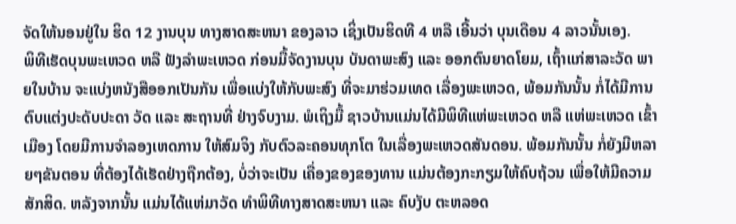ຈັດໃຫ້ນອນຢູ່ໃນ ຮິດ 12 ງານບຸນ ທາງສາດສະຫນາ ຂອງລາວ ເຊິ່ງເປັນຮິດທີ 4 ຫລື ເອີ້ນວ່າ ບຸນເດືອນ 4 ລາວນັ້ນເອງ.
ພິທີເຮັດບຸນພະເຫວດ ຫລື ຟັງລໍາພະເຫວດ ກ່ອນມື້ຈັດງານບຸນ ບັນດາພະສົງ ແລະ ອອກຕົນຍາດໂຍມ, ເຖົ້າແກ່ສາລະວັດ ພາຍໃນບ້ານ ຈະແບ່ງຫນັງສືອອກເປັນກັນ ເພື່ອແບ່ງໃຫ້ກັບພະສົງ ທີ່ຈະມາຮ່ວມເທດ ເລື່ອງພະເຫວດ, ພ້ອມກັນນັ້ນ ກໍ່ໄດ້ມີການຕົບແຕ່ງປະດັບປະດາ ວັດ ແລະ ສະຖານທີ່ ຢ່າງຈົບງາມ. ພໍເຖິງມື້ ຊາວບ້ານແມ່ນໄດ້ມີພິທີແຫ່ພະເຫວດ ຫລື ແຫ່ພະເຫວດ ເຂົ້າເມືອງ ໂດຍມີການຈໍາລອງເຫດການ ໃຫ້ສົມຈິງ ກັບຕົວລະຄອນທຸກໂຕ ໃນເລື່ອງພະເຫວດສັນດອນ. ພ້ອມກັນນັ້ນ ກໍ່ຍັງມີຫລາຍໆຂັນຕອນ ທີ່ຕ້ອງໄດ້ເຮັດຢ່າງຖືກຕ້ອງ, ບໍ່ວ່າຈະເປັນ ເຄື່ອງຂອງຂອງທານ ແມ່ນຕ້ອງກະກຽມໃຫ້ຄົບຖ້ວນ ເພື່ອໃຫ້ມີຄວາມສັກສິດ. ຫລັງຈາກນັ້ນ ແມ່ນໄດ້ແຫ່ມາວັດ ທໍາພິທີທາງສາດສະຫນາ ແລະ ຄົບງັບ ຕະຫລອດ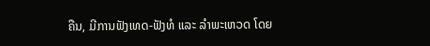ຄືນ, ມີການຟັງເທດ-ຟັງທໍ ແລະ ລໍາພະເຫວດ ໂດຍ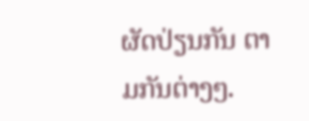ຜັດປ່ຽນກັນ ຕາມກັນຕ່າງໆ.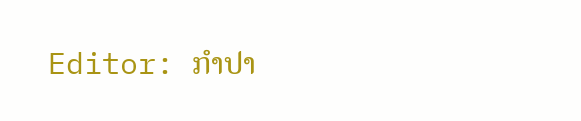Editor: ກຳປາ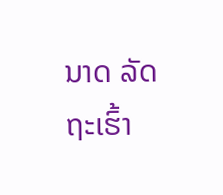ນາດ ລັດຖະເຮົ້າ